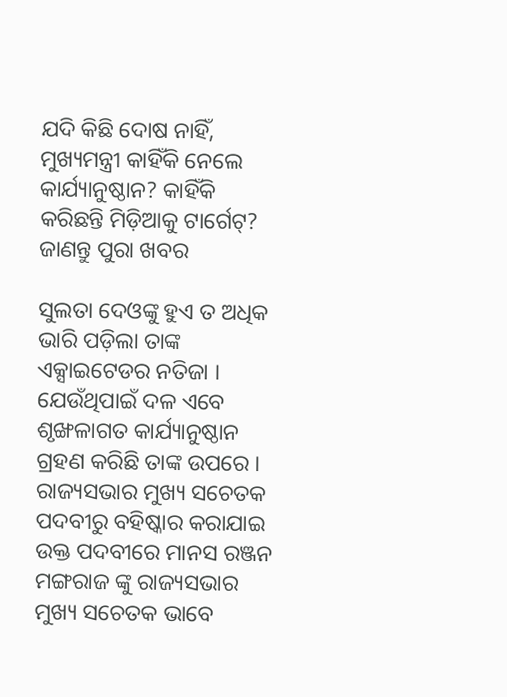ଯଦି କିଛି ଦୋଷ ନାହିଁ, ମୁଖ୍ୟମନ୍ତ୍ରୀ କାହିଁକି ନେଲେ କାର୍ଯ୍ୟାନୁଷ୍ଠାନ? କାହିଁକି କରିଛନ୍ତି ମିଡ଼ିଆକୁ ଟାର୍ଗେଟ୍? ଜାଣନ୍ତୁ ପୁରା ଖବର

ସୁଲତା ଦେଓଙ୍କୁ ହୁଏ ତ ଅଧିକ ଭାରି ପଡ଼ିଲା ତାଙ୍କ ଏକ୍ସାଇଟେଡର ନତିଜା । ଯେଉଁଥିପାଇଁ ଦଳ ଏବେ ଶୃଙ୍ଖଳାଗତ କାର୍ଯ୍ୟାନୁଷ୍ଠାନ ଗ୍ରହଣ କରିଛି ତାଙ୍କ ଉପରେ । ରାଜ୍ୟସଭାର ମୁଖ୍ୟ ସଚେତକ ପଦବୀରୁ ବହିଷ୍କାର କରାଯାଇ ଉକ୍ତ ପଦବୀରେ ମାନସ ରଞ୍ଜନ ମଙ୍ଗରାଜ ଙ୍କୁ ରାଜ୍ୟସଭାର ମୁଖ୍ୟ ସଚେତକ ଭାବେ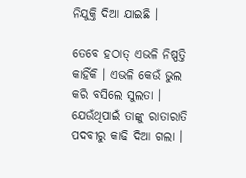ନିଯୁକ୍ତି ଦିଆ ଯାଇଛି ।

ତେବେ ହଠାତ୍ ଏଭଳି ନିଷ୍ପତ୍ତି କାହିଁକି । ଏଭଳି କେଉଁ ଭୁଲ କରି ବସିଲେ ସୁଲତା । ଯେଉଁଥିପାଇଁ ତାଙ୍କୁ ରାତାରାତି ପଦବୀରୁ କାଢି ଦିଆ ଗଲା ।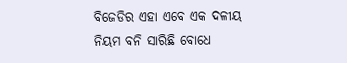ବିଜେଡିର ଏହା ଏବେ ଏକ ଦଳୀୟ ନିୟମ ବନି ସାରିଛି ବୋଧେ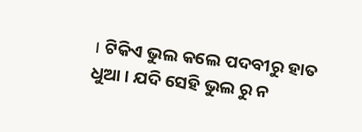। ଟିକିଏ ଭୁଲ କଲେ ପଦବୀରୁ ହାତ ଧୁଆ । ଯଦି ସେହି ଭୁଲ ରୁ ନ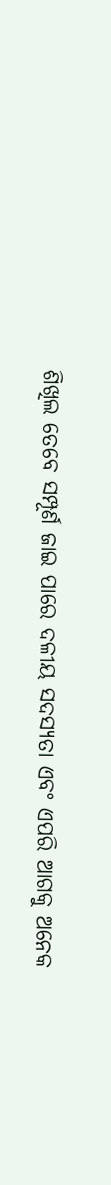ଶିଖିଲ ତେବେ ସମ୍ପୂର୍ଣ ଜାଇ ପାରେ ଦଳୀୟ ସଦସ୍ୟତା ଏବଂ ଏପରି ଆଗକୁ ଅନେକ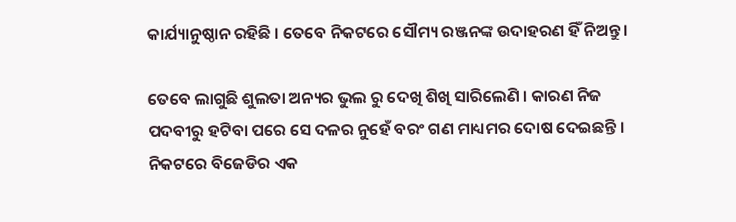କାର୍ଯ୍ୟାନୁଷ୍ଠାନ ରହିଛି । ତେବେ ନିକଟରେ ସୌମ୍ୟ ରଞ୍ଜନଙ୍କ ଉଦାହରଣ ହିଁ ନିଅନ୍ତୁ ।

ତେବେ ଲାଗୁଛି ଶୁଲତା ଅନ୍ୟର ଭୁଲ ରୁ ଦେଖି ଶିଖି ସାରିଲେଣି । କାରଣ ନିଜ ପଦବୀରୁ ହଟିବା ପରେ ସେ ଦଳର ନୁହେଁ ବରଂ ଗଣ ମାଧ୍ୟମର ଦୋଷ ଦେଇଛନ୍ତି । ନିକଟରେ ବିଜେଡିର ଏକ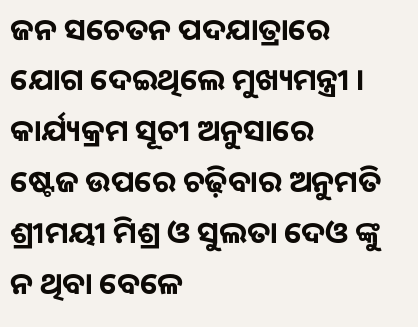ଜନ ସଚେତନ ପଦଯାତ୍ରାରେ ଯୋଗ ଦେଇଥିଲେ ମୁଖ୍ୟମନ୍ତ୍ରୀ । କାର୍ଯ୍ୟକ୍ରମ ସୂଚୀ ଅନୁସାରେ ଷ୍ଟେଜ ଉପରେ ଚଢ଼ିବାର ଅନୁମତି ଶ୍ରୀମୟୀ ମିଶ୍ର ଓ ସୁଲତା ଦେଓ ଙ୍କୁ ନ ଥିବା ବେଳେ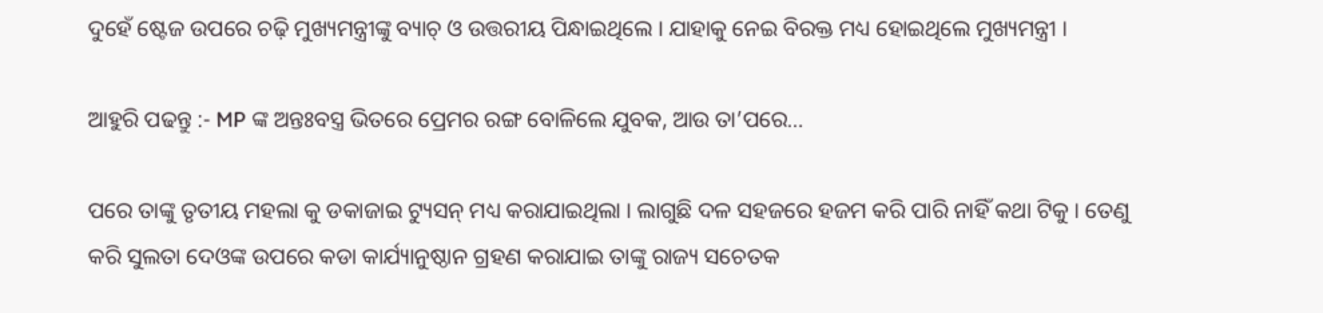ଦୁହେଁ ଷ୍ଟେଜ ଉପରେ ଚଢ଼ି ମୁଖ୍ୟମନ୍ତ୍ରୀଙ୍କୁ ବ୍ୟାଚ୍ ଓ ଉତ୍ତରୀୟ ପିନ୍ଧାଇଥିଲେ । ଯାହାକୁ ନେଇ ବିରକ୍ତ ମଧ୍ୟ ହୋଇଥିଲେ ମୁଖ୍ୟମନ୍ତ୍ରୀ ।

ଆହୁରି ପଢନ୍ତୁ :- MP ଙ୍କ ଅନ୍ତଃବସ୍ତ୍ର ଭିତରେ ପ୍ରେମର ରଙ୍ଗ ବୋଳିଲେ ଯୁବକ, ଆଉ ତା’ପରେ…

ପରେ ତାଙ୍କୁ ତୃତୀୟ ମହଲା କୁ ଡକାଜାଇ ଟ୍ୟୁସନ୍ ମଧ୍ୟ କରାଯାଇଥିଲା । ଲାଗୁଛି ଦଳ ସହଜରେ ହଜମ କରି ପାରି ନାହିଁ କଥା ଟିକୁ । ତେଣୁ କରି ସୁଲତା ଦେଓଙ୍କ ଉପରେ କଡା କାର୍ଯ୍ୟାନୁଷ୍ଠାନ ଗ୍ରହଣ କରାଯାଇ ତାଙ୍କୁ ରାଜ୍ୟ ସଚେତକ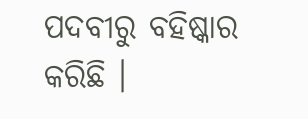ପଦବୀରୁ ବହିଷ୍କାର କରିଛି ।